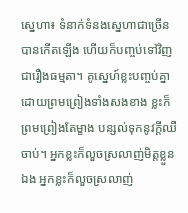ស្នេហា៖ ទំនាក់ទំនងស្នេហាជាច្រើនបានកើតឡើង ហើយក៏បញ្ចប់ទៅវិញជារឿងធម្មតា។ គូស្នេហ៍ខ្លះបញ្ចប់គ្នាដោយព្រមព្រៀងទាំងសងខាង ខ្លះក៏ព្រមព្រៀងតែម្ខាង បន្សល់ទុកនូវក្ដីឈឺចាប់។ អ្នកខ្លះក៏លួចស្រលាញ់មិត្តខ្លួនឯង អ្នកខ្លះក៏លួចស្រលាញ់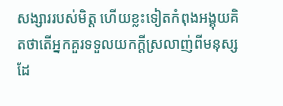សង្សាររបស់មិត្ត ហើយខ្លះទៀតកំពុងអង្គុយគិតថាតើអ្នកគួរទទួលយកក្ដីស្រលាញ់ពីមនុស្សដែ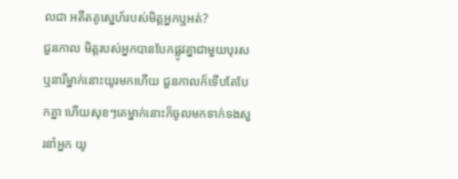លជា អតីតគូស្នេហ៍របស់មិត្តអ្នកឬអត់?
ជួនកាល មិត្តរបស់អ្នកបានបែកផ្លូវគ្នាជាមួយបុរសឬនារីម្នាក់នោះយូរមកហើយ ជួនកាលក៏ទើបតែបែកគ្នា ហើយសុខៗគេម្នាក់នោះក៏ចូលមកទាក់ទងសួរនាំអ្នក យូ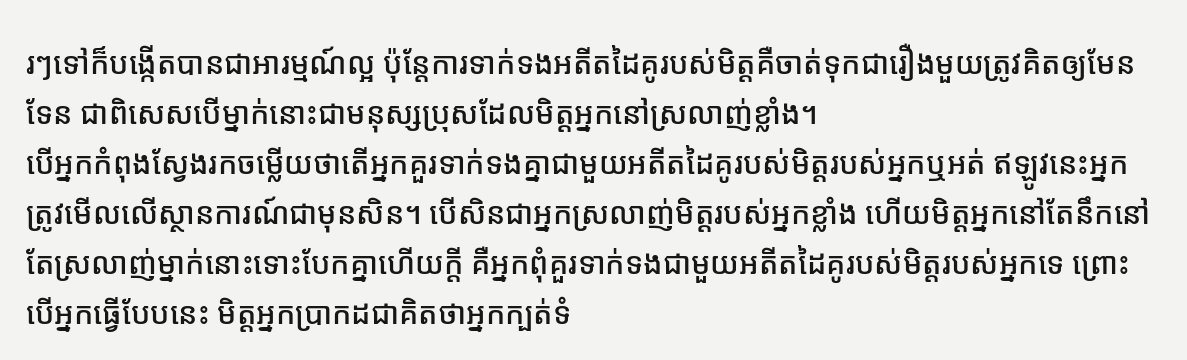រៗទៅក៏បង្កើតបានជាអារម្មណ៍ល្អ ប៉ុន្តែការទាក់ទងអតីតដៃគូរបស់មិត្តគឺចាត់ទុកជារឿងមួយត្រូវគិតឲ្យមែនទែន ជាពិសេសបើម្នាក់នោះជាមនុស្សប្រុសដែលមិត្តអ្នកនៅស្រលាញ់ខ្លាំង។
បើអ្នកកំពុងស្វែងរកចម្លើយថាតើអ្នកគួរទាក់ទងគ្នាជាមួយអតីតដៃគូរបស់មិត្តរបស់អ្នកឬអត់ ឥឡូវនេះអ្នកត្រូវមើលលើស្ថានការណ៍ជាមុនសិន។ បើសិនជាអ្នកស្រលាញ់មិត្តរបស់អ្នកខ្លាំង ហើយមិត្តអ្នកនៅតែនឹកនៅតែស្រលាញ់ម្នាក់នោះទោះបែកគ្នាហើយក្ដី គឺអ្នកពុំគួរទាក់ទងជាមួយអតីតដៃគូរបស់មិត្តរបស់អ្នកទេ ព្រោះបើអ្នកធ្វើបែបនេះ មិត្តអ្នកប្រាកដជាគិតថាអ្នកក្បត់ទំ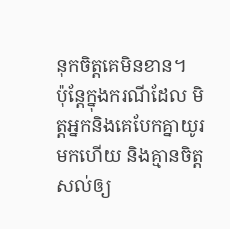នុកចិត្តគេមិនខាន។
ប៉ុន្តែក្នុងករណីដែល មិត្តអ្នកនិងគេបែកគ្នាយូរមកហើយ និងគ្មានចិត្តសល់ឲ្យ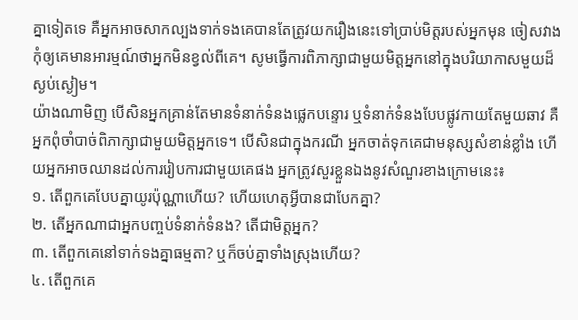គ្នាទៀតទេ គឺអ្នកអាចសាកល្បងទាក់ទងគេបានតែត្រូវយករឿងនេះទៅប្រាប់មិត្តរបស់អ្នកមុន ចៀសវាងកុំឲ្យគេមានអារម្មណ៍ថាអ្នកមិនខ្វល់ពីគេ។ សូមធ្វើការពិភាក្សាជាមួយមិត្តអ្នកនៅក្នុងបរិយាកាសមួយដ៏ស្ងប់ស្ងៀម។
យ៉ាងណាមិញ បើសិនអ្នកគ្រាន់តែមានទំនាក់ទំនងផ្លេកបន្ទោរ ឬទំនាក់ទំនងបែបផ្លូវកាយតែមួយឆាវ គឺអ្នកពុំចាំបាច់ពិភាក្សាជាមួយមិត្តអ្នកទេ។ បើសិនជាក្នុងករណី អ្នកចាត់ទុកគេជាមនុស្សសំខាន់ខ្លាំង ហើយអ្នកអាចឈានដល់ការរៀបការជាមួយគេផង អ្នកត្រូវសួរខ្លួនឯងនូវសំណួរខាងក្រោមនេះ៖
១. តើពួកគេបែបគ្នាយូរប៉ុណ្ណាហើយ? ហើយហេតុអ្វីបានជាបែកគ្នា?
២. តើអ្នកណាជាអ្នកបញ្ចប់ទំនាក់ទំនង? តើជាមិត្តអ្នក?
៣. តើពួកគេនៅទាក់ទងគ្នាធម្មតា? ឬក៏ចប់គ្នាទាំងស្រុងហើយ?
៤. តើពួកគេ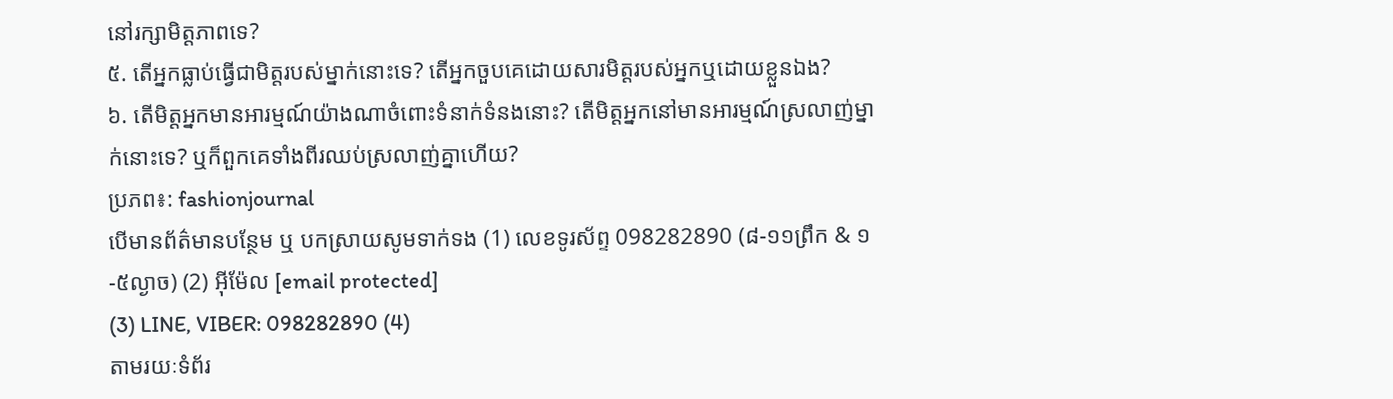នៅរក្សាមិត្តភាពទេ?
៥. តើអ្នកធ្លាប់ធ្វើជាមិត្តរបស់ម្នាក់នោះទេ? តើអ្នកចួបគេដោយសារមិត្តរបស់អ្នកឬដោយខ្លួនឯង?
៦. តើមិត្តអ្នកមានអារម្មណ៍យ៉ាងណាចំពោះទំនាក់ទំនងនោះ? តើមិត្តអ្នកនៅមានអារម្មណ៍ស្រលាញ់ម្នាក់នោះទេ? ឬក៏ពួកគេទាំងពីរឈប់ស្រលាញ់គ្នាហើយ?
ប្រភព៖: fashionjournal
បើមានព័ត៌មានបន្ថែម ឬ បកស្រាយសូមទាក់ទង (1) លេខទូរស័ព្ទ 098282890 (៨-១១ព្រឹក & ១-៥ល្ងាច) (2) អ៊ីម៉ែល [email protected]
(3) LINE, VIBER: 098282890 (4)
តាមរយៈទំព័រ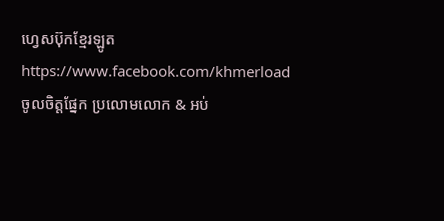ហ្វេសប៊ុកខ្មែរឡូត https://www.facebook.com/khmerload
ចូលចិត្តផ្នែក ប្រលោមលោក & អប់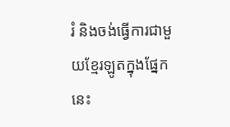រំ និងចង់ធ្វើការជាមួយខ្មែរឡូតក្នុងផ្នែកនេះ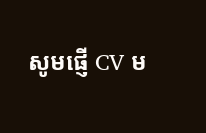សូមផ្ញើ CV ម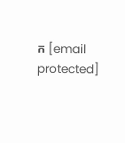ក [email protected]